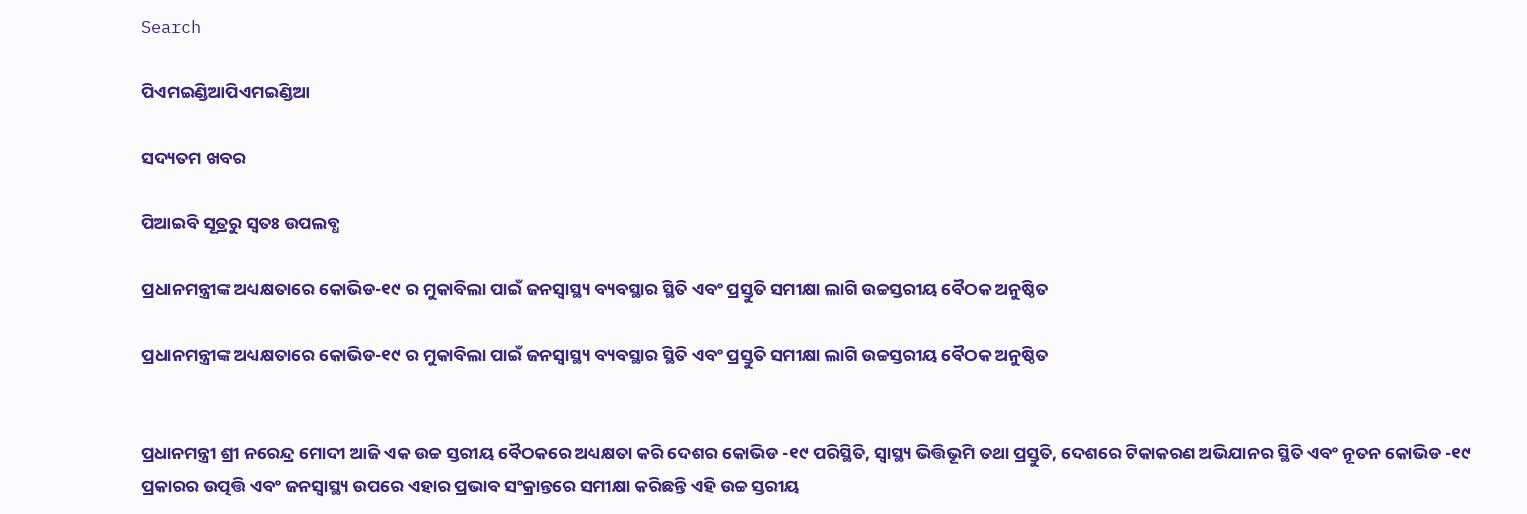Search

ପିଏମଇଣ୍ଡିଆପିଏମଇଣ୍ଡିଆ

ସଦ୍ୟତମ ଖବର

ପିଆଇବି ସୂତ୍ରରୁ ସ୍ବତଃ ଉପଲବ୍ଧ

ପ୍ରଧାନମନ୍ତ୍ରୀଙ୍କ ଅଧ୍ୟକ୍ଷତାରେ କୋଭିଡ-୧୯ ର ମୁକାବିଲା ପାଇଁ ଜନସ୍ୱାସ୍ଥ୍ୟ ବ୍ୟବସ୍ଥାର ସ୍ଥିତି ଏବଂ ପ୍ରସ୍ତୁତି ସମୀକ୍ଷା ଲାଗି ଉଚ୍ଚସ୍ତରୀୟ ବୈଠକ ଅନୁଷ୍ଠିତ

ପ୍ରଧାନମନ୍ତ୍ରୀଙ୍କ ଅଧ୍ୟକ୍ଷତାରେ କୋଭିଡ-୧୯ ର ମୁକାବିଲା ପାଇଁ ଜନସ୍ୱାସ୍ଥ୍ୟ ବ୍ୟବସ୍ଥାର ସ୍ଥିତି ଏବଂ ପ୍ରସ୍ତୁତି ସମୀକ୍ଷା ଲାଗି ଉଚ୍ଚସ୍ତରୀୟ ବୈଠକ ଅନୁଷ୍ଠିତ


ପ୍ରଧାନମନ୍ତ୍ରୀ ଶ୍ରୀ ନରେନ୍ଦ୍ର ମୋଦୀ ଆଜି ଏକ ଉଚ୍ଚ ସ୍ତରୀୟ ବୈଠକରେ ଅଧ୍ୟକ୍ଷତା କରି ଦେଶର କୋଭିଡ -୧୯ ପରିସ୍ଥିତି, ସ୍ୱାସ୍ଥ୍ୟ ଭିତ୍ତିଭୂମି ତଥା ପ୍ରସ୍ତୁତି, ଦେଶରେ ଟିକାକରଣ ଅଭିଯାନର ସ୍ଥିତି ଏବଂ ନୂତନ କୋଭିଡ -୧୯ ପ୍ରକାରର ଉତ୍ପତ୍ତି ଏବଂ ଜନସ୍ୱାସ୍ଥ୍ୟ ଉପରେ ଏହାର ପ୍ରଭାବ ସଂକ୍ରାନ୍ତରେ ସମୀକ୍ଷା କରିଛନ୍ତି ଏହି ଉଚ୍ଚ ସ୍ତରୀୟ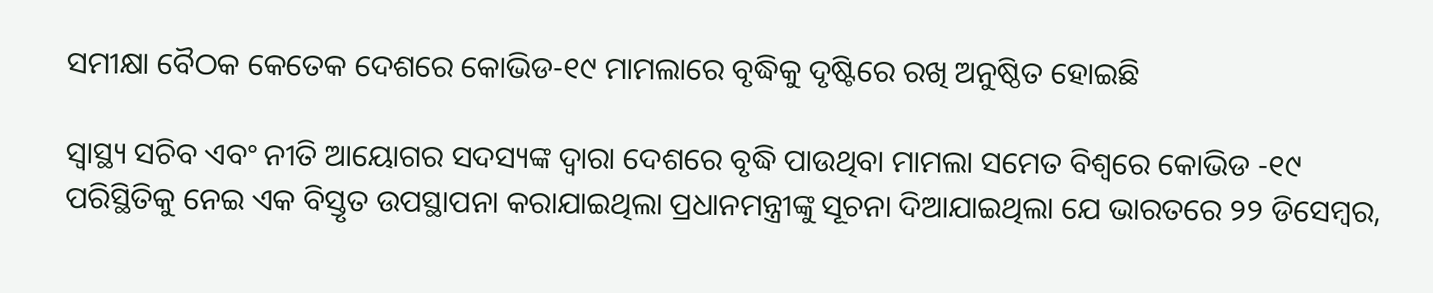ସମୀକ୍ଷା ବୈଠକ କେତେକ ଦେଶରେ କୋଭିଡ-୧୯ ମାମଲାରେ ବୃଦ୍ଧିକୁ ଦୃଷ୍ଟିରେ ରଖି ଅନୁଷ୍ଠିତ ହୋଇଛି

ସ୍ୱାସ୍ଥ୍ୟ ସଚିବ ଏବଂ ନୀତି ଆୟୋଗର ସଦସ୍ୟଙ୍କ ଦ୍ୱାରା ଦେଶରେ ବୃଦ୍ଧି ପାଉଥିବା ମାମଲା ସମେତ ବିଶ୍ୱରେ କୋଭିଡ -୧୯ ପରିସ୍ଥିତିକୁ ନେଇ ଏକ ବିସ୍ତୃତ ଉପସ୍ଥାପନା କରାଯାଇଥିଲା ପ୍ରଧାନମନ୍ତ୍ରୀଙ୍କୁ ସୂଚନା ଦିଆଯାଇଥିଲା ଯେ ଭାରତରେ ୨୨ ଡିସେମ୍ବର,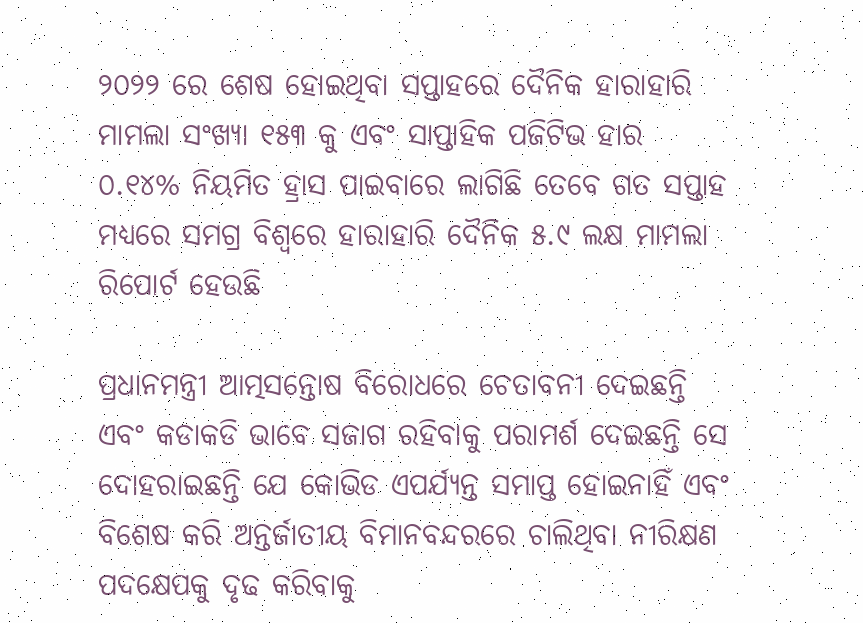୨୦୨୨ ରେ ଶେଷ ହୋଇଥିବା ସପ୍ତାହରେ ଦୈନିକ ହାରାହାରି ମାମଲା ସଂଖ୍ୟା ୧୫୩ କୁ ଏବଂ ସାପ୍ତାହିକ ପଜିଟିଭ ହାର ୦.୧୪% ନିୟମିତ ହ୍ରାସ ପାଇବାରେ ଲାଗିଛି ତେବେ ଗତ ସପ୍ତାହ ମଧ୍ୟରେ ସମଗ୍ର ବିଶ୍ୱରେ ହାରାହାରି ଦୈନିକ ୫.୯ ଲକ୍ଷ ମାମଲା ରିପୋର୍ଟ ହେଉଛି

ପ୍ରଧାନମନ୍ତ୍ରୀ ଆତ୍ମସନ୍ତୋଷ ବିରୋଧରେ ଚେତାବନୀ ଦେଇଛନ୍ତି ଏବଂ କଡାକଡି ଭାବେ ସଜାଗ ରହିବାକୁ ପରାମର୍ଶ ଦେଇଛନ୍ତି ସେ ଦୋହରାଇଛନ୍ତି ଯେ କୋଭିଡ ଏପର୍ଯ୍ୟନ୍ତ ସମାପ୍ତ ହୋଇନାହିଁ ଏବଂ ବିଶେଷ କରି ଅନ୍ତର୍ଜାତୀୟ ବିମାନବନ୍ଦରରେ ଚାଲିଥିବା ନୀରିକ୍ଷଣ ପଦକ୍ଷେପକୁ ଦୃଢ କରିବାକୁ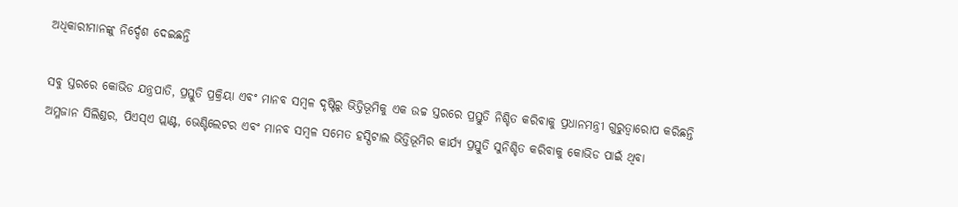ଅଧିକାରୀମାନଙ୍କୁ ନିର୍ଦ୍ଦେଶ ଦେଇଛନ୍ତି

ସବୁ ସ୍ତରରେ କୋଭିଡ ଯନ୍ତ୍ରପାତି, ପ୍ରସ୍ତୁତି ପ୍ରକ୍ରିୟା ଏବଂ ମାନବ ସମ୍ବଳ ଦୃଷ୍ଟିରୁ ଭିତ୍ତିଭୂମିକୁ ଏକ ଉଚ୍ଚ ସ୍ତରରେ ପ୍ରସ୍ତୁତି ନିଶ୍ଚିତ କରିବାକୁ ପ୍ରଧାନମନ୍ତ୍ରୀ ଗୁରୁତ୍ୱାରୋପ କରିଛନ୍ତି ଅମ୍ଳଜାନ ସିଲିଣ୍ଡର, ପିଏସ୍‍ଏ ପ୍ଲାଣ୍ଟ, ଭେଣ୍ଟିଲେଟର ଏବଂ ମାନବ ସମ୍ବଳ ସମେତ ହସ୍ପିଟାଲ ଭିତ୍ତିଭୂମିର କାର୍ଯ୍ୟ ପ୍ରସ୍ତୁତି ସୁନିଶ୍ଚିତ କରିବାକୁ କୋଭିଡ ପାଇଁ ଥିବା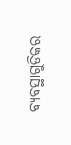ବ୍ୟବସ୍ଥାଗୁଡିକର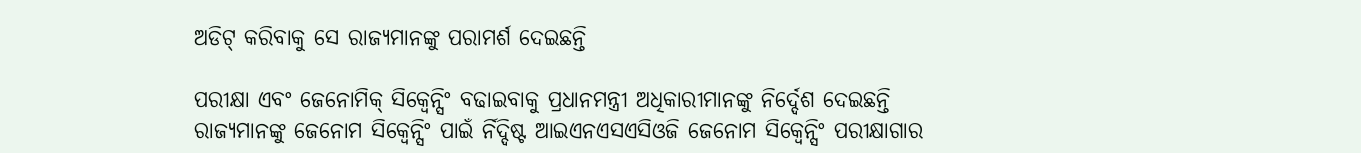ଅଡିଟ୍ କରିବାକୁ ସେ ରାଜ୍ୟମାନଙ୍କୁ ପରାମର୍ଶ ଦେଇଛନ୍ତି

ପରୀକ୍ଷା ଏବଂ ଜେନୋମିକ୍ ସିକ୍ୱେନ୍ସିଂ ବଢାଇବାକୁ ପ୍ରଧାନମନ୍ତ୍ରୀ ଅଧିକାରୀମାନଙ୍କୁ ନିର୍ଦ୍ଦେଶ ଦେଇଛନ୍ତି ରାଜ୍ୟମାନଙ୍କୁ ଜେନୋମ ସିକ୍ୱେନ୍ସିଂ ପାଇଁ ର୍ନିଦ୍ଦିଷ୍ଟ ଆଇଏନଏସଏସିଓଜି ଜେନୋମ ସିକ୍ୱେନ୍ସିଂ ପରୀକ୍ଷାଗାର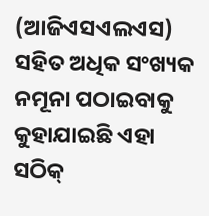(ଆଜିଏସଏଲଏସ) ସହିତ ଅଧିକ ସଂଖ୍ୟକ ନମୂନା ପଠାଇବାକୁ କୁହାଯାଇଛି ଏହା ସଠିକ୍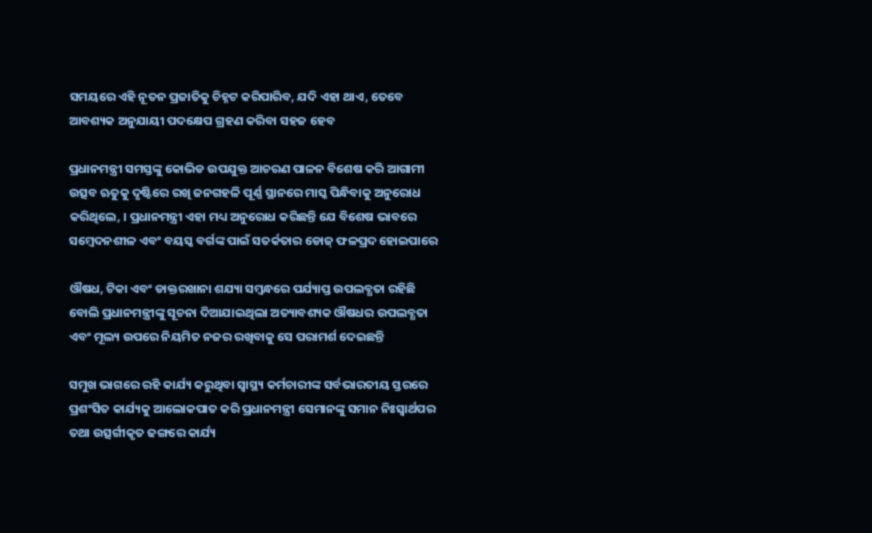ସମୟରେ ଏହି ନୂତନ ପ୍ରଜାତିକୁ ଚିହ୍ନଟ କରିପାରିବ, ଯଦି ଏହା ଥାଏ, ତେବେ ଆବଶ୍ୟକ ଅନୁଯାୟୀ ପଦକ୍ଷେପ ଗ୍ରହଣ କରିବା ସହଜ ହେବ

ପ୍ରଧାନମନ୍ତ୍ରୀ ସମସ୍ତଙ୍କୁ କୋଭିଡ ଉପଯୁକ୍ତ ଆଚରଣ ପାଳନ ବିଶେଷ କରି ଆଗାମୀ ଉତ୍ସବ ଋତୁକୁ ଦୃଷ୍ଟିରେ ରଖି ଜନଗହଳି ପୂର୍ଣ୍ଣ ସ୍ଥାନରେ ମାସ୍କ ପିନ୍ଧିବାକୁ ଅନୁରୋଧ କରିଥିଲେ, । ପ୍ରଧାନମନ୍ତ୍ରୀ ଏହା ମଧ୍ୟ ଅନୁରୋଧ କରିଛନ୍ତି ଯେ ବିଶେଷ ଭାବରେ ସମ୍ବେଦନଶୀଳ ଏବଂ ବୟସ୍କ ବର୍ଗଙ୍କ ପାଇଁ ସତର୍କତାର ଡୋଜ୍‍ ଫଳପ୍ରଦ ହୋଇପାରେ

ଔଷଧ, ଟିକା ଏବଂ ଡାକ୍ତରଖାନା ଶଯ୍ୟା ସମ୍ବନ୍ଧରେ ପର୍ଯ୍ୟାପ୍ତ ଉପଲବ୍ଧତା ରହିଛି ବୋଲି ପ୍ରଧାନମନ୍ତ୍ରୀଙ୍କୁ ସୂଚନା ଦିଆଯାଇଥିଲା ଅତ୍ୟାବଶ୍ୟକ ଔଷଧର ଉପଲବ୍ଧତା ଏବଂ ମୂଲ୍ୟ ଉପରେ ନିୟମିତ ନଜର ରଖିବାକୁ ସେ ପରାମର୍ଶ ଦେଇଛନ୍ତି

ସମୁଖ ଭାଗରେ ରହି କାର୍ଯ୍ୟ କରୁଥିବା ସ୍ୱାସ୍ଥ୍ୟ କର୍ମଚାରୀଙ୍କ ସର୍ବଭାରତୀୟ ସ୍ତରରେ ପ୍ରଶଂସିତ କାର୍ଯ୍ୟକୁ ଆଲୋକପାତ କରି ପ୍ରଧାନମନ୍ତ୍ରୀ ସେମାନଙ୍କୁ ସମାନ ନିଃସ୍ୱାର୍ଥପର ତଥା ଉତ୍ସର୍ଗୀକୃତ ଢଙ୍ଗରେ କାର୍ଯ୍ୟ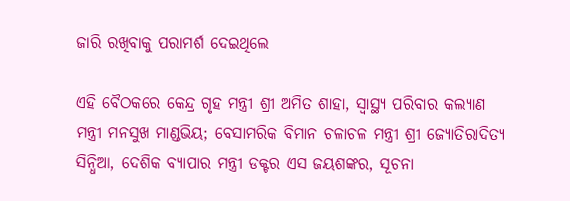ଜାରି ରଖିବାକୁ ପରାମର୍ଶ ଦେଇଥିଲେ

ଏହି ବୈଠକରେ କେନ୍ଦ୍ର ଗୃହ ମନ୍ତ୍ରୀ ଶ୍ରୀ ଅମିତ ଶାହା, ସ୍ୱାସ୍ଥ୍ୟ ପରିବାର କଲ୍ୟାଣ ମନ୍ତ୍ରୀ ମନସୁଖ ମାଣ୍ଡଭିୟ; ବେସାମରିକ ବିମାନ ଚଳାଚଳ ମନ୍ତ୍ରୀ ଶ୍ରୀ ଜ୍ୟୋତିରାଦିତ୍ୟ ସିନ୍ଧିଆ, ଦେଶିକ ବ୍ୟାପାର ମନ୍ତ୍ରୀ ଡକ୍ଟର ଏସ ଜୟଶଙ୍କର, ସୂଚନା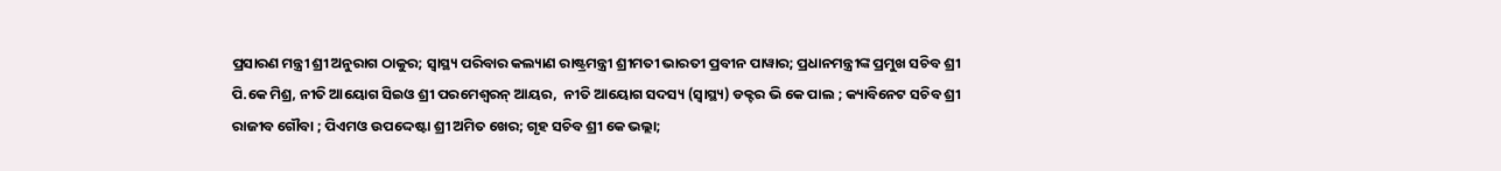ପ୍ରସାରଣ ମନ୍ତ୍ରୀ ଶ୍ରୀ ଅନୁରାଗ ଠାକୁର; ସ୍ୱାସ୍ଥ୍ୟ ପରିବାର କଲ୍ୟାଣ ରାଷ୍ଟ୍ରମନ୍ତ୍ରୀ ଶ୍ରୀମତୀ ଭାରତୀ ପ୍ରବୀନ ପାୱାର; ପ୍ରଧାନମନ୍ତ୍ରୀଙ୍କ ପ୍ରମୁଖ ସଚିବ ଶ୍ରୀ ପି.କେ ମିଶ୍ର, ନୀତି ଆୟୋଗ ସିଇଓ ଶ୍ରୀ ପରମେଶ୍ୱରନ୍ ଆୟର,  ନୀତି ଆୟୋଗ ସଦସ୍ୟ (ସ୍ୱାସ୍ଥ୍ୟ) ଡକ୍ଟର ଭି କେ ପାଲ ; କ୍ୟାବିନେଟ ସଚିବ ଶ୍ରୀ ରାଜୀବ ଗୌବା ; ପିଏମଓ ଉପଦ୍ଦେଷ୍ଟା ଶ୍ରୀ ଅମିତ ଖେର; ଗୃହ ସଚିବ ଶ୍ରୀ କେ ଭଲ୍ଲା;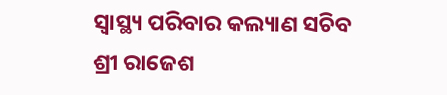ସ୍ୱାସ୍ଥ୍ୟ ପରିବାର କଲ୍ୟାଣ ସଚିବ ଶ୍ରୀ ରାଜେଶ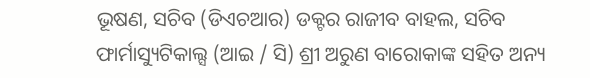ଭୂଷଣ, ସଚିବ (ଡିଏଚଆର) ଡକ୍ଟର ରାଜୀବ ବାହଲ, ସଚିବ ଫାର୍ମାସ୍ୟୁଟିକାଲ୍ସ (ଆଇ / ସି) ଶ୍ରୀ ଅରୁଣ ବାରୋକାଙ୍କ ସହିତ ଅନ୍ୟ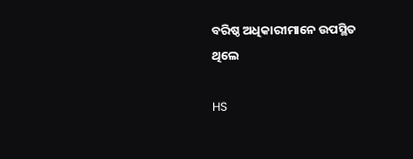ବରିଷ୍ଠ ଅଧିକାରୀମାନେ ଉପସ୍ଥିତ ଥିଲେ

HS